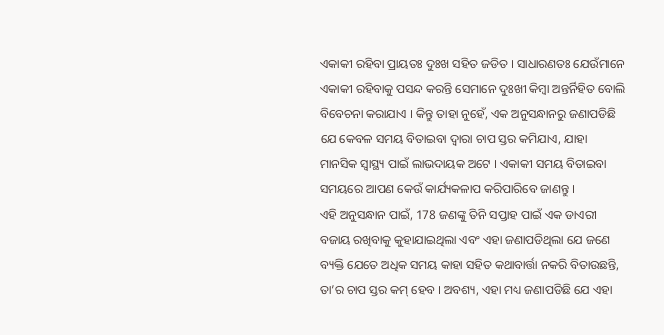ଏକାକୀ ରହିବା ପ୍ରାୟତଃ ଦୁଃଖ ସହିତ ଜଡିତ । ସାଧାରଣତଃ ଯେଉଁମାନେ ଏକାକୀ ରହିବାକୁ ପସନ୍ଦ କରନ୍ତି ସେମାନେ ଦୁଃଖୀ କିମ୍ବା ଅନ୍ତର୍ନିହିତ ବୋଲି ବିବେଚନା କରାଯାଏ । କିନ୍ତୁ ତାହା ନୁହେଁ, ଏକ ଅନୁସନ୍ଧାନରୁ ଜଣାପଡିଛି ଯେ କେବଳ ସମୟ ବିତାଇବା ଦ୍ୱାରା ଚାପ ସ୍ତର କମିଯାଏ, ଯାହା ମାନସିକ ସ୍ୱାସ୍ଥ୍ୟ ପାଇଁ ଲାଭଦାୟକ ଅଟେ । ଏକାକୀ ସମୟ ବିତାଇବା ସମୟରେ ଆପଣ କେଉଁ କାର୍ଯ୍ୟକଳାପ କରିପାରିବେ ଜାଣନ୍ତୁ ।
ଏହି ଅନୁସନ୍ଧାନ ପାଇଁ, 178 ଜଣଙ୍କୁ ତିନି ସପ୍ତାହ ପାଇଁ ଏକ ଡାଏରୀ ବଜାୟ ରଖିବାକୁ କୁହାଯାଇଥିଲା ଏବଂ ଏହା ଜଣାପଡିଥିଲା ଯେ ଜଣେ ବ୍ୟକ୍ତି ଯେତେ ଅଧିକ ସମୟ କାହା ସହିତ କଥାବାର୍ତ୍ତା ନକରି ବିତାଉଛନ୍ତି, ତା’ର ଚାପ ସ୍ତର କମ୍ ହେବ । ଅବଶ୍ୟ, ଏହା ମଧ୍ୟ ଜଣାପଡିଛି ଯେ ଏହା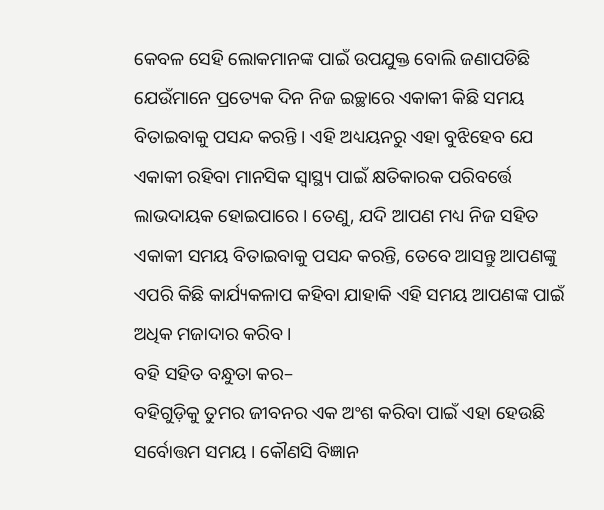କେବଳ ସେହି ଲୋକମାନଙ୍କ ପାଇଁ ଉପଯୁକ୍ତ ବୋଲି ଜଣାପଡିଛି ଯେଉଁମାନେ ପ୍ରତ୍ୟେକ ଦିନ ନିଜ ଇଚ୍ଛାରେ ଏକାକୀ କିଛି ସମୟ ବିତାଇବାକୁ ପସନ୍ଦ କରନ୍ତି । ଏହି ଅଧ୍ୟୟନରୁ ଏହା ବୁଝିହେବ ଯେ ଏକାକୀ ରହିବା ମାନସିକ ସ୍ୱାସ୍ଥ୍ୟ ପାଇଁ କ୍ଷତିକାରକ ପରିବର୍ତ୍ତେ ଲାଭଦାୟକ ହୋଇପାରେ । ତେଣୁ, ଯଦି ଆପଣ ମଧ୍ୟ ନିଜ ସହିତ ଏକାକୀ ସମୟ ବିତାଇବାକୁ ପସନ୍ଦ କରନ୍ତି, ତେବେ ଆସନ୍ତୁ ଆପଣଙ୍କୁ ଏପରି କିଛି କାର୍ଯ୍ୟକଳାପ କହିବା ଯାହାକି ଏହି ସମୟ ଆପଣଙ୍କ ପାଇଁ ଅଧିକ ମଜାଦାର କରିବ ।
ବହି ସହିତ ବନ୍ଧୁତା କର–
ବହିଗୁଡ଼ିକୁ ତୁମର ଜୀବନର ଏକ ଅଂଶ କରିବା ପାଇଁ ଏହା ହେଉଛି ସର୍ବୋତ୍ତମ ସମୟ । କୌଣସି ବିଜ୍ଞାନ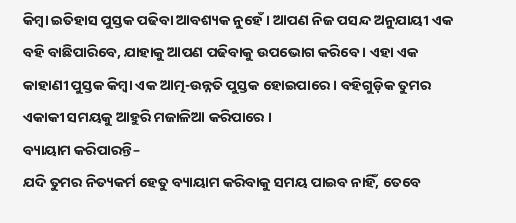କିମ୍ବା ଇତିହାସ ପୁସ୍ତକ ପଢିବା ଆବଶ୍ୟକ ନୁହେଁ । ଆପଣ ନିଜ ପସନ୍ଦ ଅନୁଯାୟୀ ଏକ ବହି ବାଛିପାରିବେ, ଯାହାକୁ ଆପଣ ପଢିବାକୁ ଉପଭୋଗ କରିବେ । ଏହା ଏକ କାହାଣୀ ପୁସ୍ତକ କିମ୍ବା ଏକ ଆତ୍ମ-ଉନ୍ନତି ପୁସ୍ତକ ହୋଇପାରେ । ବହିଗୁଡ଼ିକ ତୁମର ଏକାକୀ ସମୟକୁ ଆହୁରି ମଜାଳିଆ କରିପାରେ ।
ବ୍ୟାୟାମ କରିପାରନ୍ତି–
ଯଦି ତୁମର ନିତ୍ୟକର୍ମ ହେତୁ ବ୍ୟାୟାମ କରିବାକୁ ସମୟ ପାଇବ ନାହିଁ, ତେବେ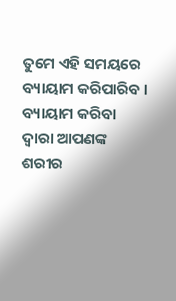ତୁମେ ଏହି ସମୟରେ ବ୍ୟାୟାମ କରିପାରିବ । ବ୍ୟାୟାମ କରିବା ଦ୍ୱାରା ଆପଣଙ୍କ ଶରୀର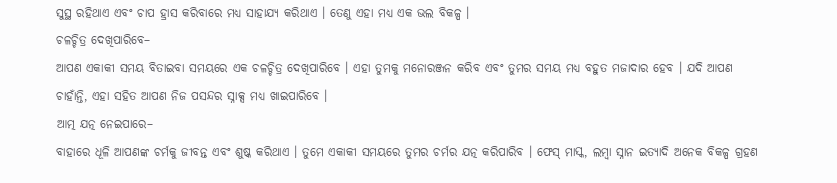ସୁସ୍ଥ ରହିଥାଏ ଏବଂ ଚାପ ହ୍ରାସ କରିବାରେ ମଧ୍ୟ ସାହାଯ୍ୟ କରିଥାଏ । ତେଣୁ ଏହା ମଧ୍ୟ ଏକ ଭଲ ବିକଳ୍ପ ।
ଚଳଚ୍ଚିତ୍ର ଦେଖିପାରିବେ–
ଆପଣ ଏକାକୀ ସମୟ ବିତାଇବା ସମୟରେ ଏକ ଚଳଚ୍ଚିତ୍ର ଦେଖିପାରିବେ । ଏହା ତୁମକୁ ମନୋରଞ୍ଜନ କରିବ ଏବଂ ତୁମର ସମୟ ମଧ୍ୟ ବହୁତ ମଜାଦାର ହେବ । ଯଦି ଆପଣ ଚାହାଁନ୍ତି, ଏହା ସହିତ ଆପଣ ନିଜ ପସନ୍ଦର ସ୍ନାକ୍ସ ମଧ୍ୟ ଖାଇପାରିବେ ।
ଆତ୍ମ ଯତ୍ନ ନେଇପାରେ–
ବାହାରେ ଧୂଳି ଆପଣଙ୍କ ଚର୍ମକୁ ଜୀବନ୍ତ ଏବଂ ଶୁଷ୍କ କରିଥାଏ । ତୁମେ ଏକାକୀ ସମୟରେ ତୁମର ଚର୍ମର ଯତ୍ନ କରିପାରିବ । ଫେସ୍ ମାସ୍କ, ଲମ୍ବା ସ୍ନାନ ଇତ୍ୟାଦି ଅନେକ ବିକଳ୍ପ ଗ୍ରହଣ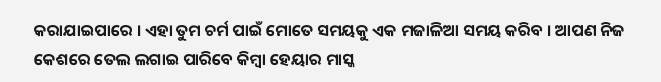କରାଯାଇପାରେ । ଏହା ତୁମ ଚର୍ମ ପାଇଁ ମୋତେ ସମୟକୁ ଏକ ମଜାଳିଆ ସମୟ କରିବ । ଆପଣ ନିଜ କେଶରେ ତେଲ ଲଗାଇ ପାରିବେ କିମ୍ବା ହେୟାର ମାସ୍କ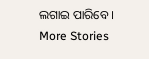ଲଗାଇ ପାରିବେ ।
More Stories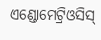ଏଣ୍ଡୋମେଟ୍ରିଓସିସ୍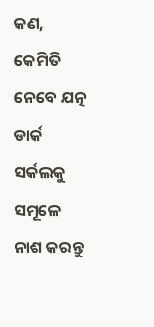କଣ, କେମିତି ନେବେ ଯତ୍ନ
ଡାର୍କ ସର୍କଲକୁ ସମୂଳେ ନାଶ କରନ୍ତୁ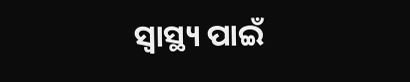ସ୍ବାସ୍ଥ୍ୟ ପାଇଁ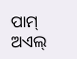ପାମ୍ ଅଏଲ୍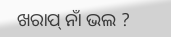ଖରାପ୍ ନାଁ ଭଲ ?